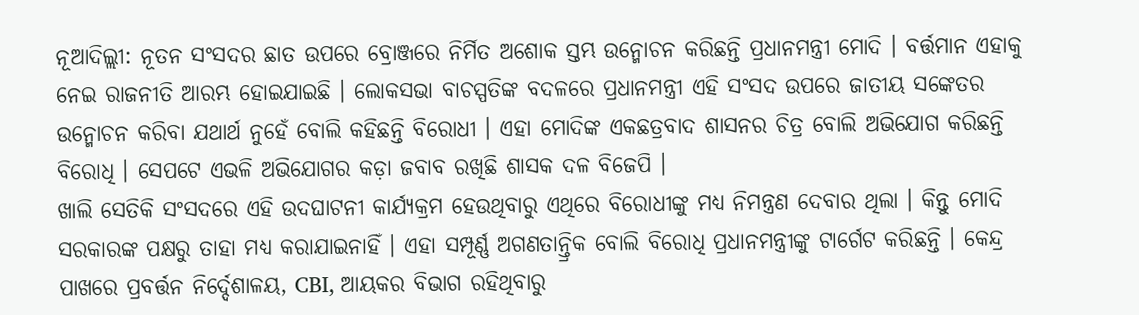ନୂଆଦିଲ୍ଲୀ: ନୂତନ ସଂସଦର ଛାତ ଉପରେ ବ୍ରୋଞ୍ଜରେ ନିର୍ମିତ ଅଶୋକ ସ୍ତମ୍ଭ ଉନ୍ମୋଚନ କରିଛନ୍ତି ପ୍ରଧାନମନ୍ତ୍ରୀ ମୋଦି । ବର୍ତ୍ତମାନ ଏହାକୁ ନେଇ ରାଜନୀତି ଆରମ୍ଭ ହୋଇଯାଇଛି । ଲୋକସଭା ବାଚସ୍ପତିଙ୍କ ବଦଳରେ ପ୍ରଧାନମନ୍ତ୍ରୀ ଏହି ସଂସଦ ଉପରେ ଜାତୀୟ ସଙ୍କେତର ଉନ୍ମୋଚନ କରିବା ଯଥାର୍ଥ ନୁହେଁ ବୋଲି କହିଛନ୍ତି ବିରୋଧୀ । ଏହା ମୋଦିଙ୍କ ଏକଛତ୍ରବାଦ ଶାସନର ଚିତ୍ର ବୋଲି ଅଭିଯୋଗ କରିଛନ୍ତି ବିରୋଧି । ସେପଟେ ଏଭଳି ଅଭିଯୋଗର କଡ଼ା ଜବାବ ରଖିଛି ଶାସକ ଦଳ ବିଜେପି ।
ଖାଲି ସେତିକି ସଂସଦରେ ଏହି ଉଦଘାଟନୀ କାର୍ଯ୍ୟକ୍ରମ ହେଉଥିବାରୁ ଏଥିରେ ବିରୋଧୀଙ୍କୁ ମଧ୍ୟ ନିମନ୍ତ୍ରଣ ଦେବାର ଥିଲା । କିନ୍ତୁ ମୋଦି ସରକାରଙ୍କ ପକ୍ଷରୁ ତାହା ମଧ୍ୟ କରାଯାଇନାହିଁ । ଏହା ସମ୍ପୂର୍ଣ୍ଣ ଅଗଣତାନ୍ତ୍ରିକ ବୋଲି ବିରୋଧି ପ୍ରଧାନମନ୍ତ୍ରୀଙ୍କୁ ଟାର୍ଗେଟ କରିଛନ୍ତି । କେନ୍ଦ୍ର ପାଖରେ ପ୍ରବର୍ତ୍ତନ ନିର୍ଦ୍ଦେଶାଳୟ, CBI, ଆୟକର ବିଭାଗ ରହିଥିବାରୁ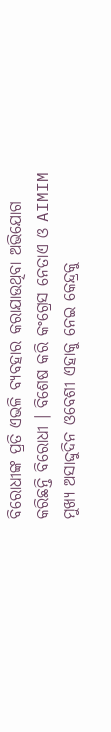ବିରୋଧୀଙ୍କ ପ୍ରତି ଏଭଳି ବ୍ୟବହାର କରାଯାଉଥିବା ଅଭିଯୋଗ କରିଛନ୍ତି ବିରୋଧୀ । ବିଶେଷ କରି କଂଗ୍ରେସ ନେତାଏ ଓ AIMIM ମୁଖ୍ୟ ଅସାଦ୍ଦୁଦିନ ଓବେଶୀ ଏହାକୁ ନେଇ କେନ୍ଦ୍ରକୁ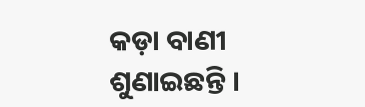କଡ଼ା ବାଣୀ ଶୁଣାଇଛନ୍ତି ।